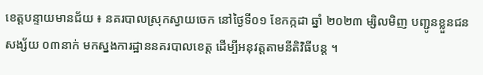ខេត្តបន្ទាយមានជ័យ ៖ នគរបាលស្រុកស្វាយចេក នៅថ្ងៃទី០១ ខែកក្កដា ឆ្នាំ ២០២៣ ម្សិលមិញ បញ្ជូនខ្លួនជនសង្ស័យ ០៣នាក់ មកស្នងការដ្ឋាននគរបាលខេត្ត ដើម្បីអនុវត្តតាមនីតិវិធីបន្ត ។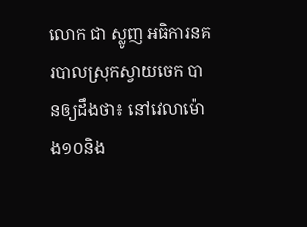លោក ជា ស្លូញ អធិការនគរបាលស្រុកស្វាយចេក បានឲ្យដឹងថា៖ នៅវេលាម៉ោង១០និង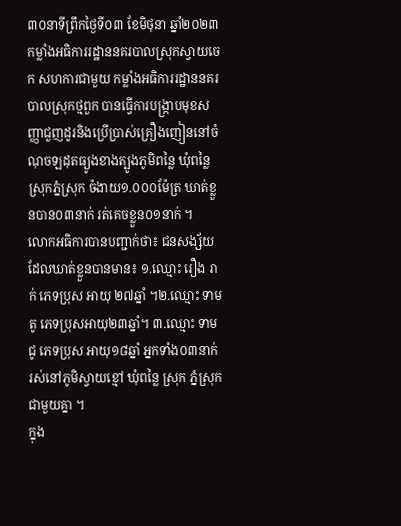៣០នាទីព្រឹកថ្ងៃទី០៣ ខែមិថុនា ឆ្នាំ២០២៣ កម្លាំងអធិការរដ្ឋាននគរបាលស្រុកស្វាយចេក សហការជាមួយ កម្លាំងអធិការរដ្ឋាននគរបាលស្រុកថ្មពួក បានធ្វើការបង្រ្កាបមុខសញ្ញាជួញដូរនិងប្រើប្រាស់គ្រឿងញៀននៅចំណុចឡដុតធ្យូងខាងត្បូងភូមិពន្លៃ ឃុំពន្លៃ ស្រុកភ្នំស្រុក ចំងាយ១.០០០ម៉ែត្រ ឃាត់ខ្លួនបាន០៣នាក់ រត់គេចខ្លួន០១នាក់ ។
លោកអធិការបានបញ្ជាក់ថា៖ ជនសង្ស័យដែលឃាត់ខ្លួនបានមាន៖ ១.ឈ្មោះ រឿង រាក់ ភេទប្រុស អាយុ ២៧ឆ្នាំ ។២.ឈ្មោះ ទាម តូ ភេទប្រុសអាយុ២៣ឆ្នាំ។ ៣.ឈ្មោះ ទាម ជូ ភេទប្រុស អាយុ១៨ឆ្នាំ អ្នកទាំង០៣នាក់ រស់នៅភូមិស្វាយខ្មៅ ឃុំពន្លៃ ស្រុក ភ្នំស្រុកជាមួយគ្នា ។
ក្នុង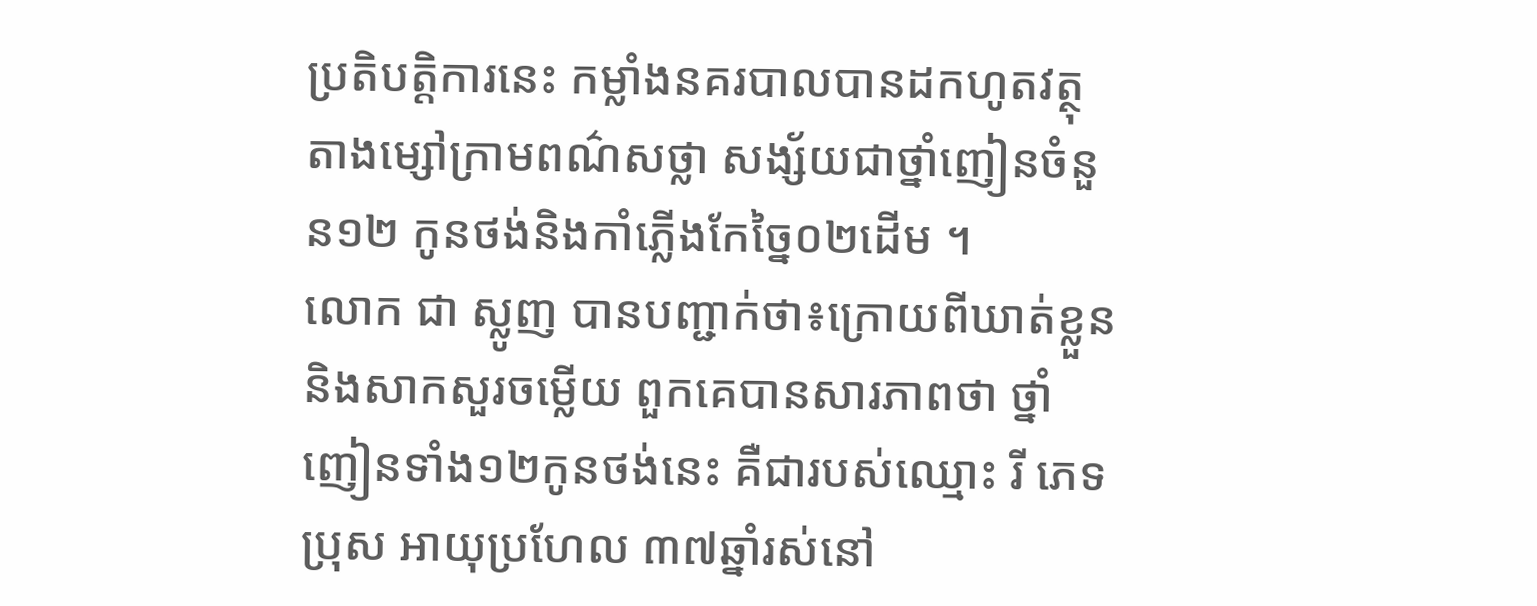ប្រតិបតិ្តការនេះ កម្លាំងនគរបាលបានដកហូតវត្ថុតាងម្សៅក្រាមពណ៌សថ្លា សង្ស័យជាថ្នាំញៀនចំនួន១២ កូនថង់និងកាំភ្លើងកែច្នៃ០២ដើម ។
លោក ជា ស្លូញ បានបញ្ជាក់ថា៖ក្រោយពីឃាត់ខ្លួននិងសាកសួរចម្លើយ ពួកគេបានសារភាពថា ថ្នាំញៀនទាំង១២កូនថង់នេះ គឺជារបស់ឈ្មោះ រី ភេទប្រុស អាយុប្រហែល ៣៧ឆ្នាំរស់នៅ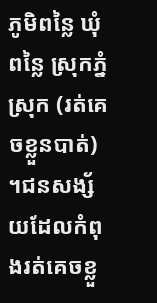ភូមិពន្លៃ ឃុំ ពន្លៃ ស្រុកភ្នំស្រុក (រត់គេចខ្លួនបាត់) ។ជនសង្ស័យដែលកំពុងរត់គេចខ្លួ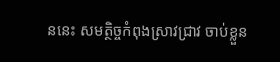ននេះ សមត្ថិច្ចកំពុងស្រាវជ្រាវ ចាប់ខ្លួន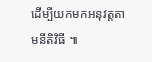ដើម្បីយកមកអនុវត្តតាមនីតិវិធី ៕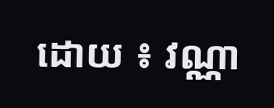ដោយ ៖ វណ្ណា